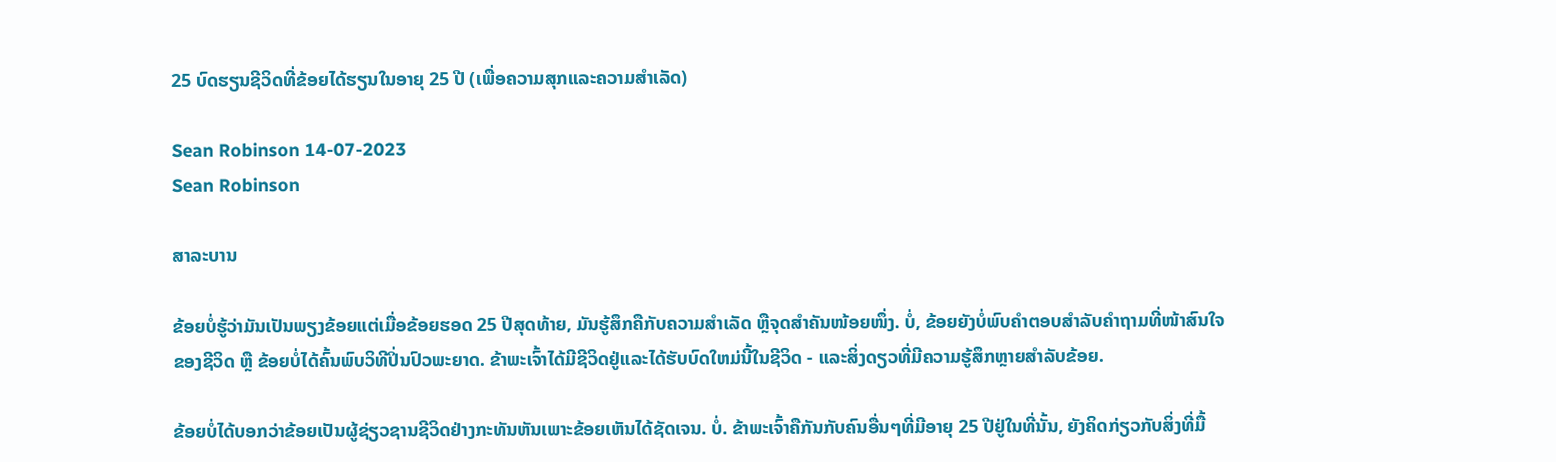25 ບົດຮຽນຊີວິດທີ່ຂ້ອຍໄດ້ຮຽນໃນອາຍຸ 25 ປີ (ເພື່ອຄວາມສຸກແລະຄວາມສຳເລັດ)

Sean Robinson 14-07-2023
Sean Robinson

ສາລະບານ

ຂ້ອຍບໍ່ຮູ້ວ່າມັນເປັນພຽງຂ້ອຍແຕ່ເມື່ອຂ້ອຍຮອດ 25 ປີສຸດທ້າຍ, ມັນຮູ້ສຶກຄືກັບຄວາມສຳເລັດ ຫຼືຈຸດສຳຄັນໜ້ອຍໜຶ່ງ. ບໍ່, ຂ້ອຍຍັງບໍ່ພົບຄຳຕອບສຳລັບຄຳຖາມທີ່ໜ້າສົນໃຈຂອງຊີວິດ ຫຼື ຂ້ອຍບໍ່ໄດ້ຄົ້ນພົບວິທີປິ່ນປົວພະຍາດ. ຂ້າພະເຈົ້າໄດ້ມີຊີວິດຢູ່ແລະໄດ້ຮັບບົດໃຫມ່ນີ້ໃນຊີວິດ - ແລະສິ່ງດຽວທີ່ມີຄວາມຮູ້ສຶກຫຼາຍສໍາລັບຂ້ອຍ.

ຂ້ອຍບໍ່ໄດ້ບອກວ່າຂ້ອຍເປັນຜູ້ຊ່ຽວຊານຊີວິດຢ່າງກະທັນຫັນເພາະຂ້ອຍເຫັນໄດ້ຊັດເຈນ. ບໍ່. ຂ້າພະເຈົ້າຄືກັນກັບຄົນອື່ນໆທີ່ມີອາຍຸ 25 ປີຢູ່ໃນທີ່ນັ້ນ, ຍັງຄິດກ່ຽວກັບສິ່ງທີ່ມື້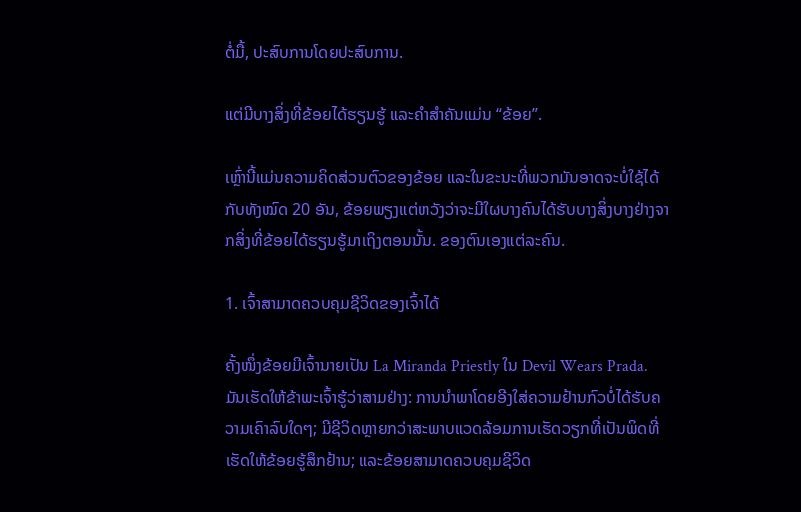ຕໍ່ມື້, ປະສົບການໂດຍປະສົບການ.

ແຕ່ມີບາງສິ່ງທີ່ຂ້ອຍໄດ້ຮຽນຮູ້ ແລະຄໍາສໍາຄັນແມ່ນ “ຂ້ອຍ”.

ເຫຼົ່ານີ້ແມ່ນຄວາມຄິດສ່ວນຕົວຂອງຂ້ອຍ ແລະໃນຂະນະທີ່ພວກມັນອາດຈະບໍ່ໃຊ້ໄດ້ກັບທັງໝົດ 20 ອັນ, ຂ້ອຍພຽງແຕ່ຫວັງວ່າຈະມີໃຜບາງຄົນໄດ້ຮັບບາງສິ່ງບາງຢ່າງຈາກສິ່ງທີ່ຂ້ອຍໄດ້ຮຽນຮູ້ມາເຖິງຕອນນັ້ນ. ຂອງຕົນເອງແຕ່ລະຄົນ.

1. ເຈົ້າສາມາດຄວບຄຸມຊີວິດຂອງເຈົ້າໄດ້

ຄັ້ງໜຶ່ງຂ້ອຍມີເຈົ້ານາຍເປັນ La Miranda Priestly ໃນ Devil Wears Prada. ມັນເຮັດໃຫ້ຂ້າພະເຈົ້າຮູ້ວ່າສາມຢ່າງ: ການນໍາພາໂດຍອີງໃສ່ຄວາມຢ້ານກົວບໍ່ໄດ້ຮັບຄວາມເຄົາລົບໃດໆ; ມີຊີວິດຫຼາຍກວ່າສະພາບແວດລ້ອມການເຮັດວຽກທີ່ເປັນພິດທີ່ເຮັດໃຫ້ຂ້ອຍຮູ້ສຶກຢ້ານ; ແລະຂ້ອຍສາມາດຄວບຄຸມຊີວິດ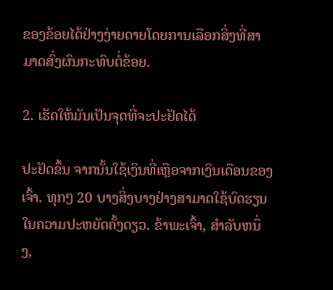ຂອງຂ້ອຍໄດ້ຢ່າງງ່າຍດາຍໂດຍການເລືອກສິ່ງທີ່ສາມາດສົ່ງຜົນກະທົບຕໍ່ຂ້ອຍ.

2. ເຮັດໃຫ້ມັນເປັນຈຸດທີ່ຈະປະຢັດໄດ້

ປະຢັດຂຶ້ນ ຈາກນັ້ນໃຊ້ເງິນທີ່ເຫຼືອຈາກເງິນເດືອນຂອງເຈົ້າ. ທຸກໆ 20 ບາງສິ່ງບາງຢ່າງສາມາດໃຊ້ບົດຮຽນໃນຄວາມປະຫຍັດຄັ້ງດຽວ. ຂ້າພະເຈົ້າ, ສໍາລັບຫນຶ່ງ,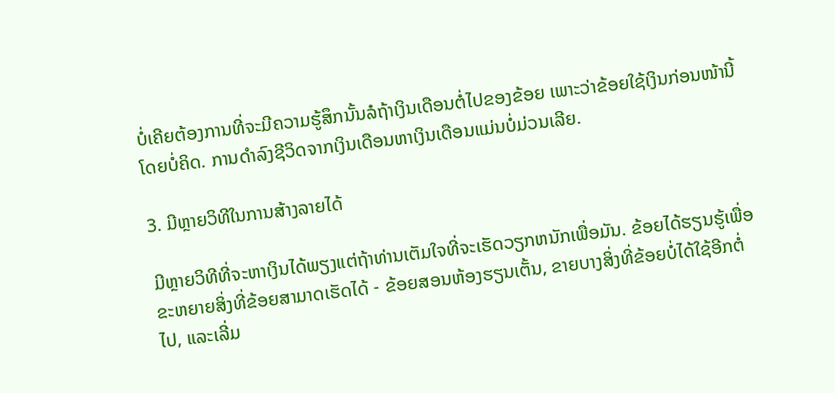ບໍ່ເຄີຍຕ້ອງການທີ່ຈະມີຄວາມຮູ້ສຶກນັ້ນລໍຖ້າເງິນເດືອນຕໍ່ໄປຂອງຂ້ອຍ ເພາະວ່າຂ້ອຍໃຊ້ເງິນກ່ອນໜ້ານີ້ໂດຍບໍ່ຄິດ. ການດຳລົງຊີວິດຈາກເງິນເດືອນຫາເງິນເດືອນແມ່ນບໍ່ມ່ວນເລີຍ.

3. ມີຫຼາຍວິທີໃນການສ້າງລາຍໄດ້

ມີຫຼາຍວິທີທີ່ຈະຫາເງິນໄດ້ພຽງແຕ່ຖ້າທ່ານເຕັມໃຈທີ່ຈະເຮັດວຽກຫນັກເພື່ອມັນ. ຂ້ອຍໄດ້ຮຽນຮູ້ເພື່ອຂະຫຍາຍສິ່ງທີ່ຂ້ອຍສາມາດເຮັດໄດ້ - ຂ້ອຍສອນຫ້ອງຮຽນເຕັ້ນ, ຂາຍບາງສິ່ງທີ່ຂ້ອຍບໍ່ໄດ້ໃຊ້ອີກຕໍ່ໄປ, ແລະເລີ່ມ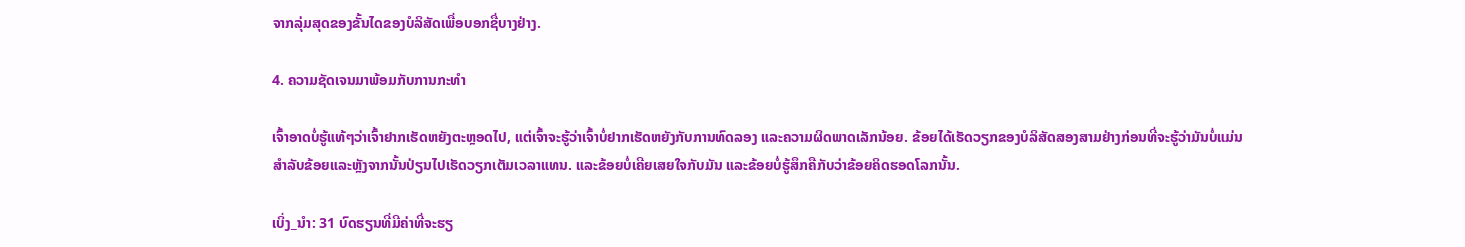ຈາກລຸ່ມສຸດຂອງຂັ້ນໄດຂອງບໍລິສັດເພື່ອບອກຊື່ບາງຢ່າງ.

4. ຄວາມຊັດເຈນມາພ້ອມກັບການກະທໍາ

ເຈົ້າອາດບໍ່ຮູ້ແທ້ໆວ່າເຈົ້າຢາກເຮັດຫຍັງຕະຫຼອດໄປ, ແຕ່ເຈົ້າຈະຮູ້ວ່າເຈົ້າບໍ່ຢາກເຮັດຫຍັງກັບການທົດລອງ ແລະຄວາມຜິດພາດເລັກນ້ອຍ. ຂ້ອຍໄດ້ເຮັດວຽກຂອງບໍລິສັດສອງສາມຢ່າງກ່ອນທີ່ຈະຮູ້ວ່າມັນບໍ່ແມ່ນສໍາລັບຂ້ອຍແລະຫຼັງຈາກນັ້ນປ່ຽນໄປເຮັດວຽກເຕັມເວລາແທນ. ແລະຂ້ອຍບໍ່ເຄີຍເສຍໃຈກັບມັນ ແລະຂ້ອຍບໍ່ຮູ້ສຶກຄືກັບວ່າຂ້ອຍຄິດຮອດໂລກນັ້ນ.

ເບິ່ງ_ນຳ: 31 ບົດຮຽນທີ່ມີຄ່າທີ່ຈະຮຽ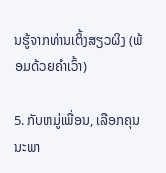ນຮູ້ຈາກທ່ານເຕິ້ງສຽວຜິງ (ພ້ອມດ້ວຍຄຳເວົ້າ)

5. ກັບຫມູ່ເພື່ອນ, ເລືອກຄຸນນະພາ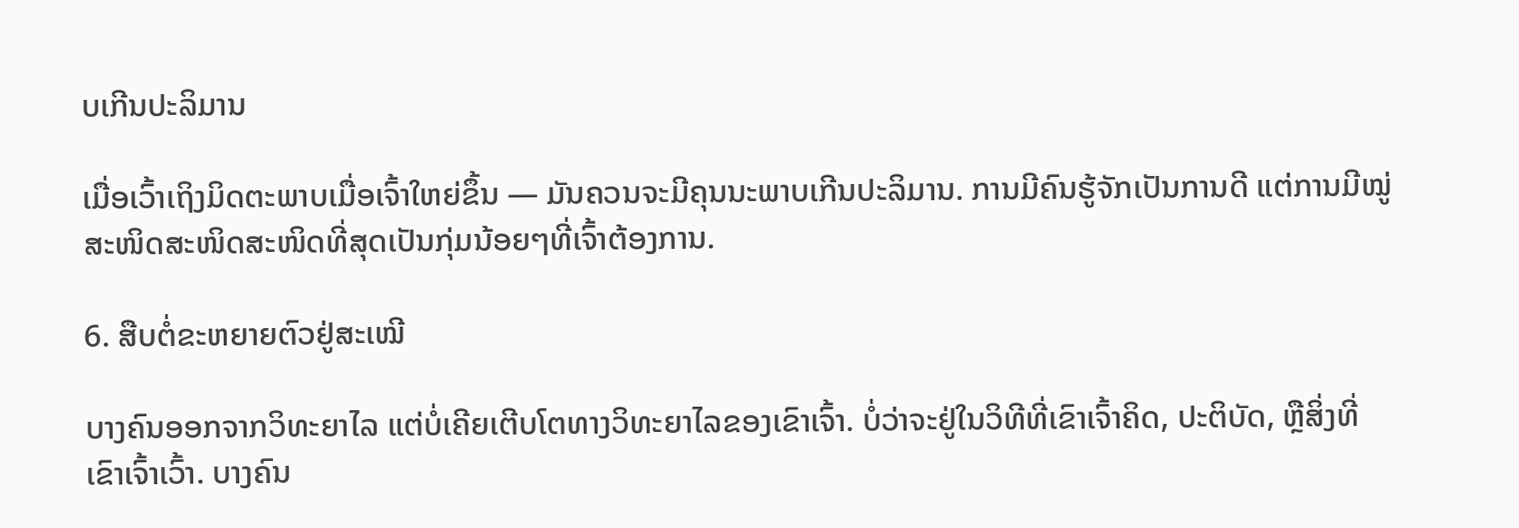ບເກີນປະລິມານ

ເມື່ອເວົ້າເຖິງມິດຕະພາບເມື່ອເຈົ້າໃຫຍ່ຂຶ້ນ — ມັນຄວນຈະມີຄຸນນະພາບເກີນປະລິມານ. ການມີຄົນຮູ້ຈັກເປັນການດີ ແຕ່ການມີໝູ່ສະໜິດສະໜິດສະໜິດທີ່ສຸດເປັນກຸ່ມນ້ອຍໆທີ່ເຈົ້າຕ້ອງການ.

6. ສືບຕໍ່ຂະຫຍາຍຕົວຢູ່ສະເໝີ

ບາງຄົນອອກຈາກວິທະຍາໄລ ແຕ່ບໍ່ເຄີຍເຕີບໂຕທາງວິທະຍາໄລຂອງເຂົາເຈົ້າ. ບໍ່ວ່າຈະຢູ່ໃນວິທີທີ່ເຂົາເຈົ້າຄິດ, ປະຕິບັດ, ຫຼືສິ່ງທີ່ເຂົາເຈົ້າເວົ້າ. ບາງຄົນ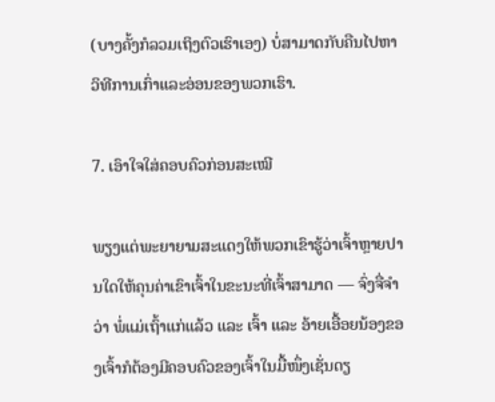(ບາງຄັ້ງກໍລວມເຖິງຕົວເຮົາເອງ) ບໍ່ສາມາດກັບຄືນໄປຫາວິທີການເກົ່າແລະອ່ອນຂອງພວກເຮົາ.

7. ເອົາໃຈໃສ່ຄອບຄົວກ່ອນສະເໝີ

ພຽງແຕ່ພະຍາຍາມສະແດງໃຫ້ພວກເຂົາຮູ້ວ່າເຈົ້າຫຼາຍປານໃດໃຫ້ຄຸນຄ່າເຂົາເຈົ້າໃນຂະນະທີ່ເຈົ້າສາມາດ — ຈົ່ງຈື່ຈຳວ່າ ພໍ່ແມ່ເຖົ້າແກ່ແລ້ວ ແລະ ເຈົ້າ ແລະ ອ້າຍເອື້ອຍນ້ອງຂອງເຈົ້າກໍຕ້ອງມີຄອບຄົວຂອງເຈົ້າໃນມື້ໜຶ່ງເຊັ່ນດຽ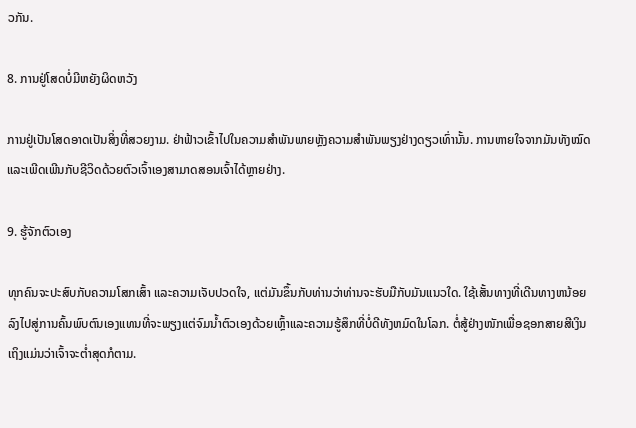ວກັນ.

8. ການຢູ່ໂສດບໍ່ມີຫຍັງຜິດຫວັງ

ການຢູ່ເປັນໂສດອາດເປັນສິ່ງທີ່ສວຍງາມ. ຢ່າຟ້າວເຂົ້າໄປໃນຄວາມສຳພັນພາຍຫຼັງຄວາມສຳພັນພຽງຢ່າງດຽວເທົ່ານັ້ນ. ການຫາຍໃຈຈາກມັນທັງໝົດ ແລະເພີດເພີນກັບຊີວິດດ້ວຍຕົວເຈົ້າເອງສາມາດສອນເຈົ້າໄດ້ຫຼາຍຢ່າງ.

9. ຮູ້ຈັກຕົວເອງ

ທຸກຄົນຈະປະສົບກັບຄວາມໂສກເສົ້າ ແລະຄວາມເຈັບປວດໃຈ, ແຕ່ມັນຂຶ້ນກັບທ່ານວ່າທ່ານຈະຮັບມືກັບມັນແນວໃດ. ໃຊ້ເສັ້ນທາງທີ່ເດີນທາງຫນ້ອຍລົງໄປສູ່ການຄົ້ນພົບຕົນເອງແທນທີ່ຈະພຽງແຕ່ຈົມນ້ຳຕົວເອງດ້ວຍເຫຼົ້າແລະຄວາມຮູ້ສຶກທີ່ບໍ່ດີທັງຫມົດໃນໂລກ. ຕໍ່ສູ້ຢ່າງໜັກເພື່ອຊອກສາຍສີເງິນ ເຖິງແມ່ນວ່າເຈົ້າຈະຕໍ່າສຸດກໍຕາມ.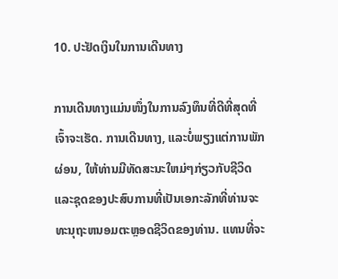10. ປະຢັດເງິນໃນການເດີນທາງ

ການເດີນທາງແມ່ນໜຶ່ງໃນການລົງທຶນທີ່ດີທີ່ສຸດທີ່ເຈົ້າຈະເຮັດ. ການເດີນທາງ, ແລະບໍ່ພຽງແຕ່ການພັກຜ່ອນ, ໃຫ້ທ່ານມີທັດສະນະໃຫມ່ໆກ່ຽວກັບຊີວິດແລະຊຸດຂອງປະສົບການທີ່ເປັນເອກະລັກທີ່ທ່ານຈະທະນຸຖະຫນອມຕະຫຼອດຊີວິດຂອງທ່ານ. ແທນທີ່ຈະ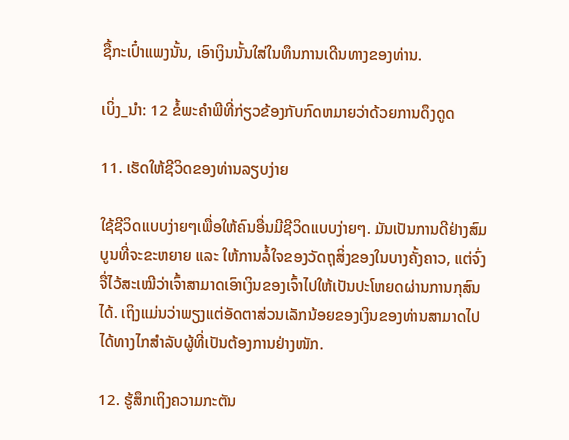ຊື້ກະເປົ໋າແພງນັ້ນ, ເອົາເງິນນັ້ນໃສ່ໃນທຶນການເດີນທາງຂອງທ່ານ.

ເບິ່ງ_ນຳ: 12 ຂໍ້ພະຄໍາພີທີ່ກ່ຽວຂ້ອງກັບກົດຫມາຍວ່າດ້ວຍການດຶງດູດ

11. ເຮັດໃຫ້ຊີວິດຂອງທ່ານລຽບງ່າຍ

ໃຊ້ຊີວິດແບບງ່າຍໆເພື່ອໃຫ້ຄົນອື່ນມີຊີວິດແບບງ່າຍໆ. ມັນເປັນການດີຢ່າງສົມບູນທີ່ຈະຂະຫຍາຍ ແລະ ໃຫ້ການລໍ້ໃຈຂອງວັດຖຸສິ່ງຂອງໃນບາງຄັ້ງຄາວ, ແຕ່ຈົ່ງຈື່ໄວ້ສະເໝີວ່າເຈົ້າສາມາດເອົາເງິນຂອງເຈົ້າໄປໃຫ້ເປັນປະໂຫຍດຜ່ານການກຸສົນໄດ້. ເຖິງແມ່ນວ່າພຽງແຕ່ອັດຕາສ່ວນເລັກນ້ອຍຂອງເງິນຂອງທ່ານສາມາດໄປໄດ້ທາງໄກສໍາລັບຜູ້ທີ່ເປັນຕ້ອງການຢ່າງໜັກ.

12. ຮູ້ສຶກເຖິງຄວາມກະຕັນ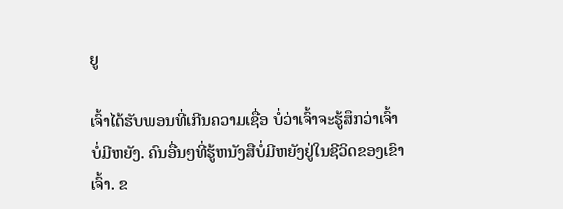ຍູ

ເຈົ້າໄດ້ຮັບພອນທີ່ເກີນຄວາມເຊື່ອ ບໍ່ວ່າເຈົ້າຈະຮູ້ສຶກວ່າເຈົ້າບໍ່ມີຫຍັງ. ຄົນອື່ນໆທີ່ຮູ້ຫນັງສືບໍ່ມີຫຍັງຢູ່ໃນຊີວິດຂອງເຂົາເຈົ້າ. ຂ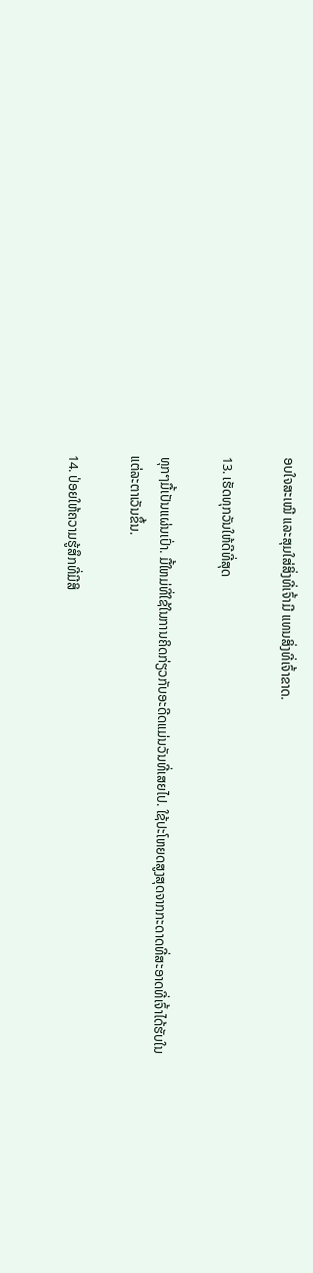ອບໃຈສະເໝີ ແລະສຸມໃສ່ສິ່ງທີ່ເຈົ້າມີ ແທນສິ່ງທີ່ເຈົ້າຂາດ.

13. ເຮັດທຸກວັນໃຫ້ດີທີ່ສຸດ

ທຸກໆມື້ເປັນແຜ່ນເປົ່າ. ມື້ໃຫມ່ທີ່ໃຊ້ໃນການຄິດກ່ຽວກັບອະດີດແມ່ນວັນທີ່ເສຍໄປ. ໃຊ້ປະໂຫຍດສູງສຸດຈາກກະດາດທີ່ສະອາດທີ່ເຈົ້າໄດ້ຮັບໃນແຕ່ລະຕາເວັນຂຶ້ນ.

14. ປ່ອຍໃຫ້ຄວາມຮູ້ສຶກທີ່ມີສິ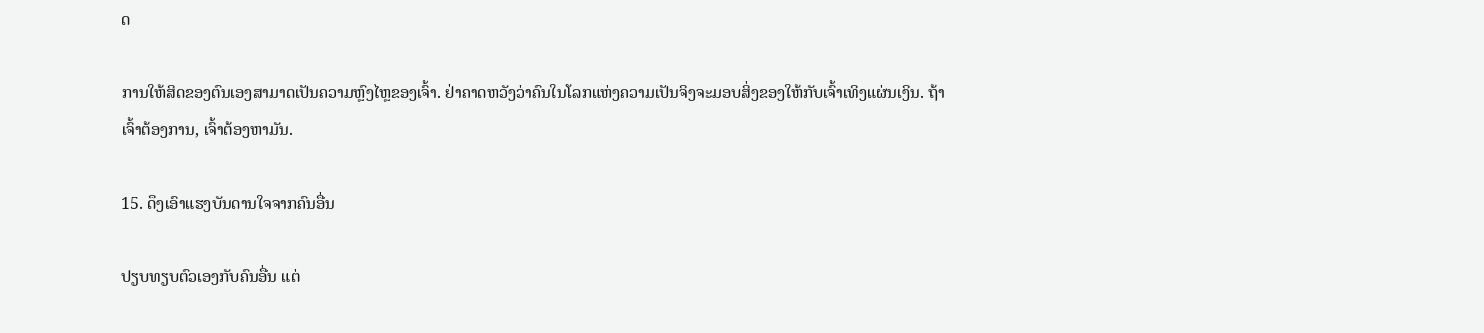ດ

ການໃຫ້ສິດຂອງຕົນເອງສາມາດເປັນຄວາມຫຼົງໄຫຼຂອງເຈົ້າ. ຢ່າຄາດຫວັງວ່າຄົນໃນໂລກແຫ່ງຄວາມເປັນຈິງຈະມອບສິ່ງຂອງໃຫ້ກັບເຈົ້າເທິງແຜ່ນເງິນ. ຖ້າເຈົ້າຕ້ອງການ, ເຈົ້າຕ້ອງຫາມັນ.

15. ດຶງເອົາແຮງບັນດານໃຈຈາກຄົນອື່ນ

ປຽບທຽບຕົວເອງກັບຄົນອື່ນ ແຕ່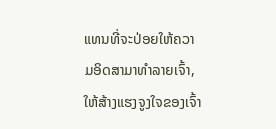ແທນທີ່ຈະປ່ອຍໃຫ້ຄວາມອິດສາມາທຳລາຍເຈົ້າ, ໃຫ້ສ້າງແຮງຈູງໃຈຂອງເຈົ້າ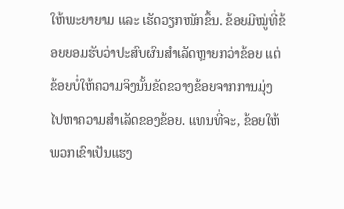ໃຫ້ພະຍາຍາມ ແລະ ເຮັດວຽກໜັກຂຶ້ນ. ຂ້ອຍມີໝູ່ທີ່ຂ້ອຍຍອມຮັບວ່າປະສົບຜົນສຳເລັດຫຼາຍກວ່າຂ້ອຍ ແຕ່ຂ້ອຍບໍ່ໃຫ້ຄວາມຈິງນັ້ນຂັດຂວາງຂ້ອຍຈາກການມຸ່ງໄປຫາຄວາມສຳເລັດຂອງຂ້ອຍ. ແທນທີ່ຈະ, ຂ້ອຍໃຫ້ພວກເຂົາເປັນແຮງ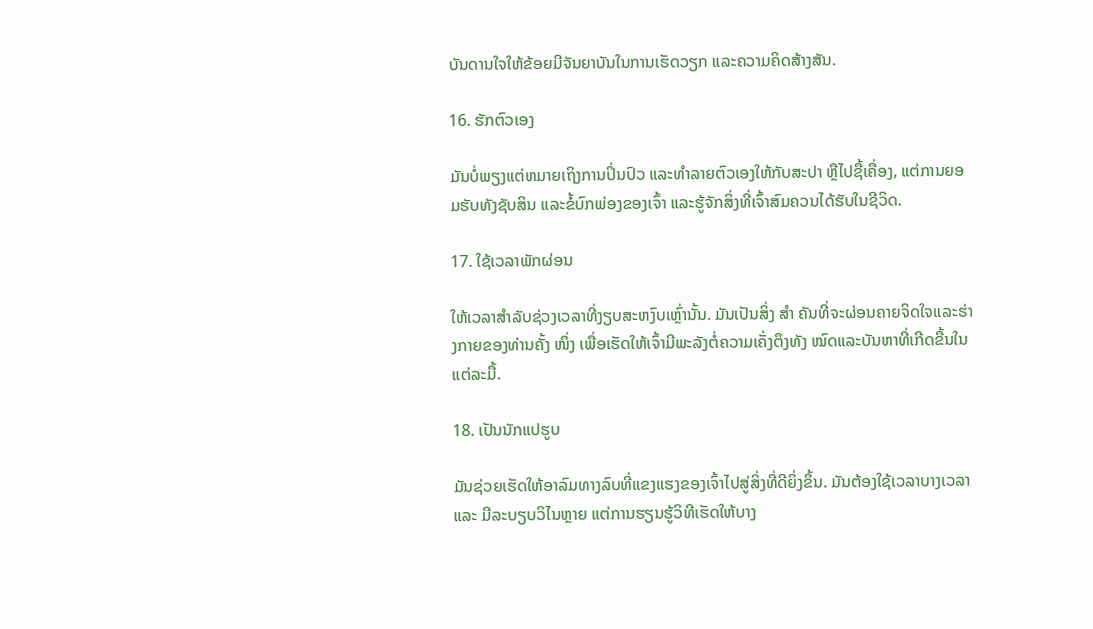ບັນດານໃຈໃຫ້ຂ້ອຍມີຈັນຍາບັນໃນການເຮັດວຽກ ແລະຄວາມຄິດສ້າງສັນ.

16. ຮັກຕົວເອງ

ມັນບໍ່ພຽງແຕ່ຫມາຍເຖິງການປິ່ນປົວ ແລະທໍາລາຍຕົວເອງໃຫ້ກັບສະປາ ຫຼືໄປຊື້ເຄື່ອງ, ແຕ່ການຍອມຮັບທັງຊັບສິນ ແລະຂໍ້ບົກພ່ອງຂອງເຈົ້າ ແລະຮູ້ຈັກສິ່ງທີ່ເຈົ້າສົມຄວນໄດ້ຮັບໃນຊີວິດ.

17. ໃຊ້ເວລາພັກຜ່ອນ

ໃຫ້ເວລາສໍາລັບຊ່ວງເວລາທີ່ງຽບສະຫງົບເຫຼົ່ານັ້ນ. ມັນເປັນສິ່ງ ສຳ ຄັນທີ່ຈະຜ່ອນຄາຍຈິດໃຈແລະຮ່າງກາຍຂອງທ່ານຄັ້ງ ໜຶ່ງ ເພື່ອເຮັດໃຫ້ເຈົ້າມີພະລັງຕໍ່ຄວາມເຄັ່ງຕຶງທັງ ໝົດແລະບັນຫາທີ່ເກີດຂື້ນໃນແຕ່ລະມື້.

18. ເປັນນັກແປຮູບ

ມັນຊ່ວຍເຮັດໃຫ້ອາລົມທາງລົບທີ່ແຂງແຮງຂອງເຈົ້າໄປສູ່ສິ່ງທີ່ດີຍິ່ງຂຶ້ນ. ມັນຕ້ອງໃຊ້ເວລາບາງເວລາ ແລະ ມີລະບຽບວິໄນຫຼາຍ ແຕ່ການຮຽນຮູ້ວິທີເຮັດໃຫ້ບາງ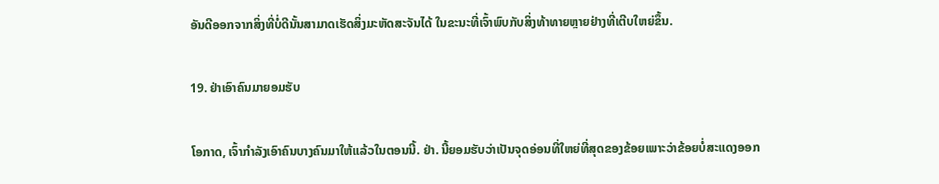ອັນດີອອກຈາກສິ່ງທີ່ບໍ່ດີນັ້ນສາມາດເຮັດສິ່ງມະຫັດສະຈັນໄດ້ ໃນຂະນະທີ່ເຈົ້າພົບກັບສິ່ງທ້າທາຍຫຼາຍຢ່າງທີ່ເຕີບໃຫຍ່ຂຶ້ນ.

19. ຢ່າເອົາຄົນມາຍອມຮັບ

ໂອກາດ, ເຈົ້າກໍາລັງເອົາຄົນບາງຄົນມາໃຫ້ແລ້ວໃນຕອນນີ້. ຢ່າ. ນີ້ຍອມຮັບວ່າເປັນຈຸດອ່ອນທີ່ໃຫຍ່ທີ່ສຸດຂອງຂ້ອຍເພາະວ່າຂ້ອຍບໍ່ສະແດງອອກ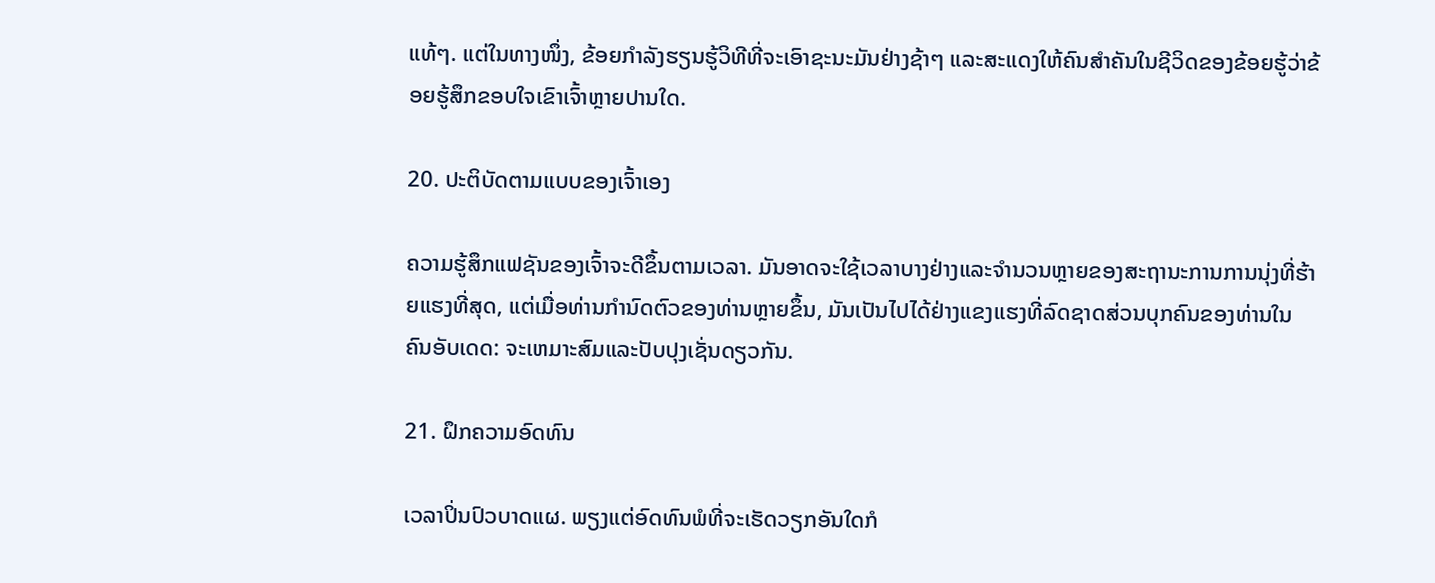ແທ້ໆ. ແຕ່ໃນທາງໜຶ່ງ, ຂ້ອຍກຳລັງຮຽນຮູ້ວິທີທີ່ຈະເອົາຊະນະມັນຢ່າງຊ້າໆ ແລະສະແດງໃຫ້ຄົນສຳຄັນໃນຊີວິດຂອງຂ້ອຍຮູ້ວ່າຂ້ອຍຮູ້ສຶກຂອບໃຈເຂົາເຈົ້າຫຼາຍປານໃດ.

20. ປະຕິບັດຕາມແບບຂອງເຈົ້າເອງ

ຄວາມຮູ້ສຶກແຟຊັນຂອງເຈົ້າຈະດີຂຶ້ນຕາມເວລາ. ມັນອາດຈະໃຊ້ເວລາບາງຢ່າງແລະຈໍານວນຫຼາຍຂອງສະຖານະການການນຸ່ງທີ່ຮ້າຍແຮງທີ່ສຸດ, ແຕ່ເມື່ອທ່ານກໍານົດຕົວຂອງທ່ານຫຼາຍຂຶ້ນ, ມັນເປັນໄປໄດ້ຢ່າງແຂງແຮງທີ່ລົດຊາດສ່ວນບຸກຄົນຂອງທ່ານໃນຄົນອັບເດດ: ຈະເຫມາະສົມແລະປັບປຸງເຊັ່ນດຽວກັນ.

21. ຝຶກຄວາມອົດທົນ

ເວລາປິ່ນປົວບາດແຜ. ພຽງແຕ່ອົດທົນພໍທີ່ຈະເຮັດວຽກອັນໃດກໍ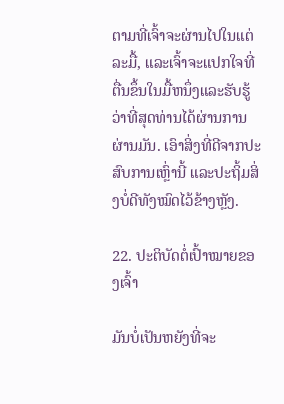ຕາມທີ່ເຈົ້າຈະຜ່ານໄປໃນແຕ່ລະມື້, ແລະເຈົ້າຈະແປກໃຈທີ່ຕື່ນຂຶ້ນໃນມື້ຫນຶ່ງແລະຮັບຮູ້ວ່າທີ່ສຸດທ່ານໄດ້ຜ່ານການຜ່ານມັນ. ເອົາສິ່ງທີ່ດີຈາກປະສົບການເຫຼົ່ານີ້ ແລະປະຖິ້ມສິ່ງບໍ່ດີທັງໝົດໄວ້ຂ້າງຫຼັງ.

22. ປະຕິບັດຕໍ່ເປົ້າໝາຍຂອງເຈົ້າ

ມັນບໍ່ເປັນຫຍັງທີ່ຈະ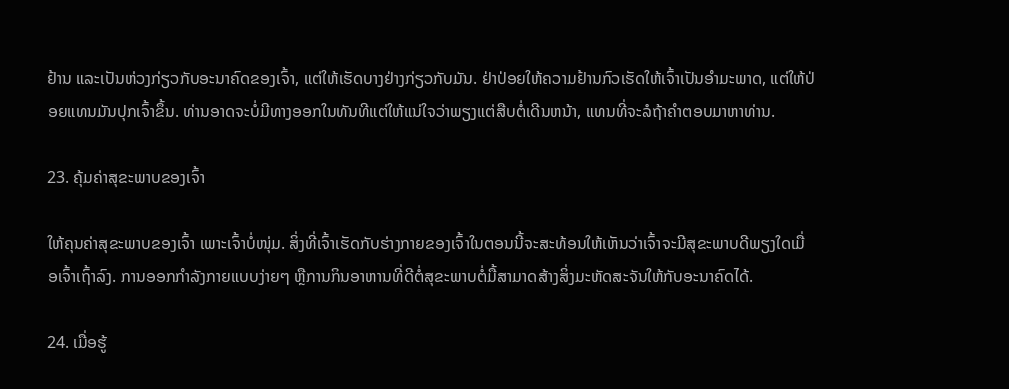ຢ້ານ ແລະເປັນຫ່ວງກ່ຽວກັບອະນາຄົດຂອງເຈົ້າ, ແຕ່ໃຫ້ເຮັດບາງຢ່າງກ່ຽວກັບມັນ. ຢ່າປ່ອຍໃຫ້ຄວາມຢ້ານກົວເຮັດໃຫ້ເຈົ້າເປັນອຳມະພາດ, ແຕ່ໃຫ້ປ່ອຍແທນມັນປຸກເຈົ້າຂຶ້ນ. ທ່ານອາດຈະບໍ່ມີທາງອອກໃນທັນທີແຕ່ໃຫ້ແນ່ໃຈວ່າພຽງແຕ່ສືບຕໍ່ເດີນຫນ້າ, ແທນທີ່ຈະລໍຖ້າຄໍາຕອບມາຫາທ່ານ.

23. ຄຸ້ມຄ່າສຸຂະພາບຂອງເຈົ້າ

ໃຫ້ຄຸນຄ່າສຸຂະພາບຂອງເຈົ້າ ເພາະເຈົ້າບໍ່ໜຸ່ມ. ສິ່ງທີ່ເຈົ້າເຮັດກັບຮ່າງກາຍຂອງເຈົ້າໃນຕອນນີ້ຈະສະທ້ອນໃຫ້ເຫັນວ່າເຈົ້າຈະມີສຸຂະພາບດີພຽງໃດເມື່ອເຈົ້າເຖົ້າລົງ. ການອອກກຳລັງກາຍແບບງ່າຍໆ ຫຼືການກິນອາຫານທີ່ດີຕໍ່ສຸຂະພາບຕໍ່ມື້ສາມາດສ້າງສິ່ງມະຫັດສະຈັນໃຫ້ກັບອະນາຄົດໄດ້.

24. ເມື່ອຮູ້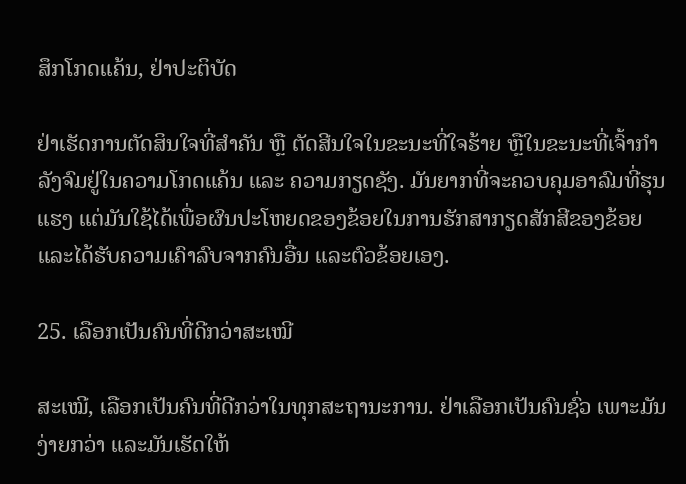ສຶກໂກດແຄ້ນ, ຢ່າປະຕິບັດ

ຢ່າເຮັດການຕັດສິນໃຈທີ່ສຳຄັນ ຫຼື ຕັດສີນໃຈໃນຂະນະທີ່ໃຈຮ້າຍ ຫຼືໃນຂະນະທີ່ເຈົ້າກຳລັງຈົມຢູ່ໃນຄວາມໂກດແຄ້ນ ແລະ ຄວາມກຽດຊັງ. ມັນຍາກທີ່ຈະຄວບຄຸມອາລົມທີ່ຮຸນແຮງ ແຕ່ມັນໃຊ້ໄດ້ເພື່ອຜົນປະໂຫຍດຂອງຂ້ອຍໃນການຮັກສາກຽດສັກສີຂອງຂ້ອຍ ແລະໄດ້ຮັບຄວາມເຄົາລົບຈາກຄົນອື່ນ ແລະຕົວຂ້ອຍເອງ.

25. ເລືອກເປັນຄົນທີ່ດີກວ່າສະເໝີ

ສະເໝີ, ເລືອກເປັນຄົນທີ່ດີກວ່າໃນທຸກສະຖານະການ. ຢ່າເລືອກເປັນຄົນຊົ່ວ ເພາະມັນງ່າຍກວ່າ ແລະມັນເຮັດໃຫ້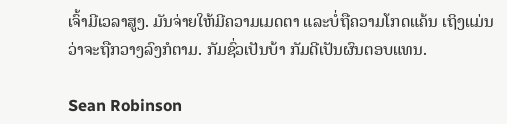ເຈົ້າມີເວລາສູງ. ມັນຈ່າຍໃຫ້ມີຄວາມເມດຕາ ແລະບໍ່ຖືຄວາມໂກດແຄ້ນ ເຖິງແມ່ນວ່າຈະຖືກວາງລົງກໍຕາມ. ກັມຊົ່ວເປັນບ້າ ກັມດີເປັນຜົນຕອບແທນ.

Sean Robinson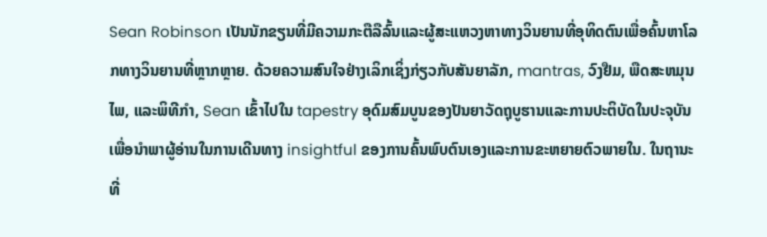Sean Robinson ເປັນນັກຂຽນທີ່ມີຄວາມກະຕືລືລົ້ນແລະຜູ້ສະແຫວງຫາທາງວິນຍານທີ່ອຸທິດຕົນເພື່ອຄົ້ນຫາໂລກທາງວິນຍານທີ່ຫຼາກຫຼາຍ. ດ້ວຍຄວາມສົນໃຈຢ່າງເລິກເຊິ່ງກ່ຽວກັບສັນຍາລັກ, mantras, ວົງຢືມ, ພືດສະຫມຸນໄພ, ແລະພິທີກໍາ, Sean ເຂົ້າໄປໃນ tapestry ອຸດົມສົມບູນຂອງປັນຍາວັດຖຸບູຮານແລະການປະຕິບັດໃນປະຈຸບັນເພື່ອນໍາພາຜູ້ອ່ານໃນການເດີນທາງ insightful ຂອງການຄົ້ນພົບຕົນເອງແລະການຂະຫຍາຍຕົວພາຍໃນ. ໃນຖານະທີ່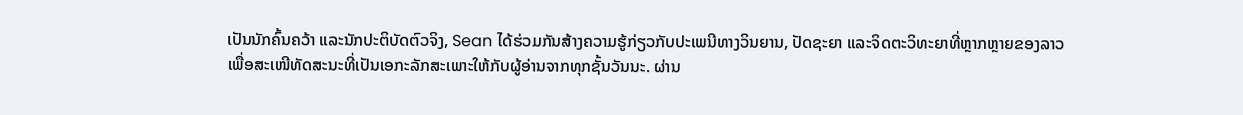ເປັນນັກຄົ້ນຄວ້າ ແລະນັກປະຕິບັດຕົວຈິງ, Sean ໄດ້ຮ່ວມກັນສ້າງຄວາມຮູ້ກ່ຽວກັບປະເພນີທາງວິນຍານ, ປັດຊະຍາ ແລະຈິດຕະວິທະຍາທີ່ຫຼາກຫຼາຍຂອງລາວ ເພື່ອສະເໜີທັດສະນະທີ່ເປັນເອກະລັກສະເພາະໃຫ້ກັບຜູ້ອ່ານຈາກທຸກຊັ້ນວັນນະ. ຜ່ານ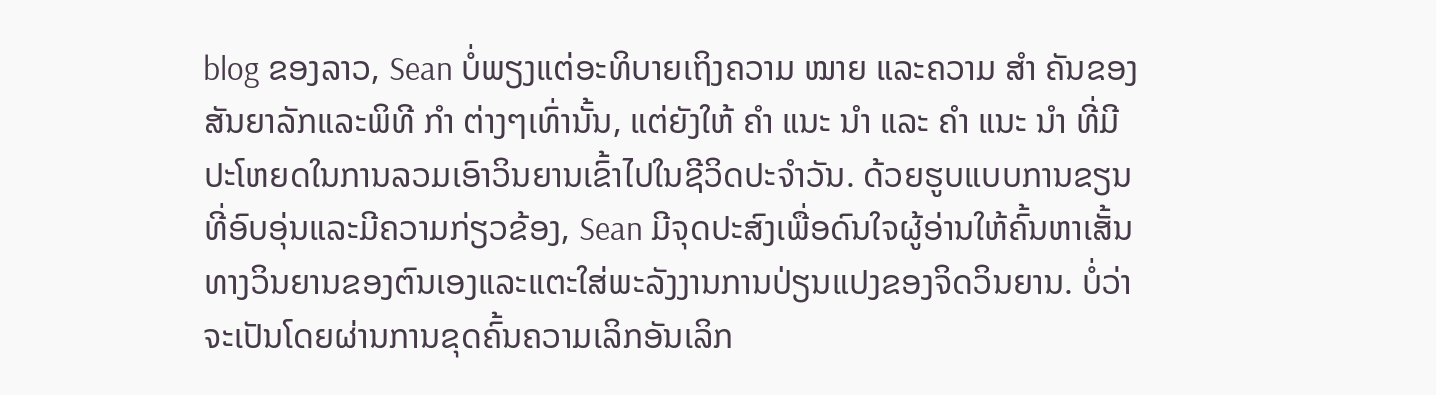blog ຂອງລາວ, Sean ບໍ່ພຽງແຕ່ອະທິບາຍເຖິງຄວາມ ໝາຍ ແລະຄວາມ ສຳ ຄັນຂອງສັນຍາລັກແລະພິທີ ກຳ ຕ່າງໆເທົ່ານັ້ນ, ແຕ່ຍັງໃຫ້ ຄຳ ແນະ ນຳ ແລະ ຄຳ ແນະ ນຳ ທີ່ມີປະໂຫຍດໃນການລວມເອົາວິນຍານເຂົ້າໄປໃນຊີວິດປະຈໍາວັນ. ດ້ວຍຮູບແບບການຂຽນທີ່ອົບອຸ່ນແລະມີຄວາມກ່ຽວຂ້ອງ, Sean ມີຈຸດປະສົງເພື່ອດົນໃຈຜູ້ອ່ານໃຫ້ຄົ້ນຫາເສັ້ນທາງວິນຍານຂອງຕົນເອງແລະແຕະໃສ່ພະລັງງານການປ່ຽນແປງຂອງຈິດວິນຍານ. ບໍ່ວ່າຈະເປັນໂດຍຜ່ານການຂຸດຄົ້ນຄວາມເລິກອັນເລິກ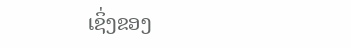ເຊິ່ງຂອງ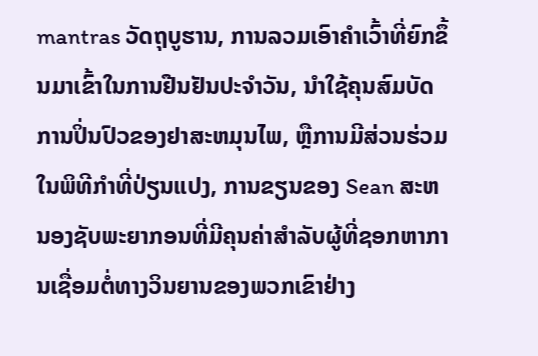mantras ວັດຖຸບູຮານ, ການລວມເອົາຄໍາເວົ້າທີ່ຍົກຂຶ້ນມາເຂົ້າໃນການຢືນຢັນປະຈໍາວັນ, ນໍາໃຊ້ຄຸນສົມບັດການປິ່ນປົວຂອງຢາສະຫມຸນໄພ, ຫຼືການມີສ່ວນຮ່ວມໃນພິທີກໍາທີ່ປ່ຽນແປງ, ການຂຽນຂອງ Sean ສະຫນອງຊັບພະຍາກອນທີ່ມີຄຸນຄ່າສໍາລັບຜູ້ທີ່ຊອກຫາການເຊື່ອມຕໍ່ທາງວິນຍານຂອງພວກເຂົາຢ່າງ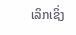ເລິກເຊິ່ງ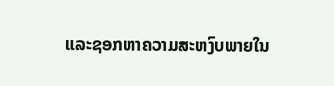ແລະຊອກຫາຄວາມສະຫງົບພາຍໃນ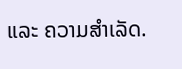ແລະ ຄວາມສຳເລັດ.